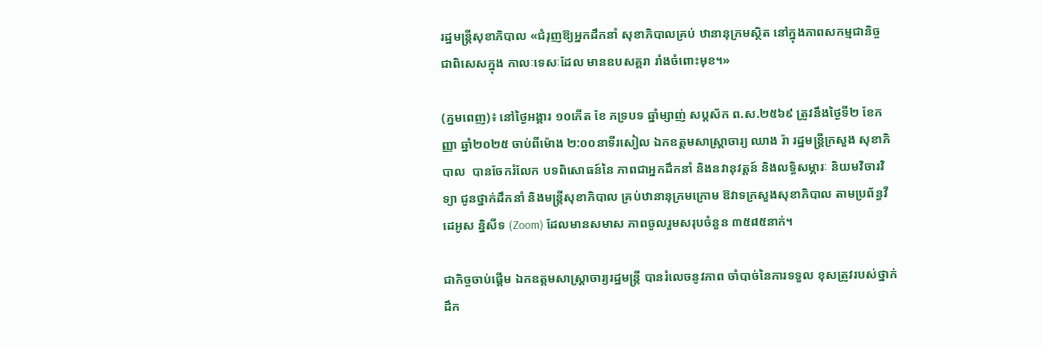រដ្ឋមន្ត្រីសុខាភិបាល «ជំរុញឱ្យអ្នកដឹកនាំ សុខាភិបាលគ្រប់ ឋានានុក្រមស្ថិត នៅក្នុងភាពសកម្មជានិច្ច ជាពិសេសក្នុង កាលៈទេសៈដែល មានឧបសគ្គរា រាំងចំពោះមុខ។»

(ភ្នមពេញ)៖ នៅថ្ងៃអង្គារ ១០កើត ខែ ភទ្របទ ឆ្នាំម្សាញ់ សប្តស័ក ព.ស.២៥៦៩ ត្រូវនឹងថ្ងៃទី២ ខែកញ្ញា ឆ្នាំ២០២៥ ចាប់ពីម៉ោង ២:០០នាទីរសៀល ឯកឧត្តមសាស្ត្រាចារ្យ ឈាង រ៉ា រដ្ឋមន្ត្រីក្រសួង សុខាភិបាល  បានចែករំលែក បទពិសោធន៍នៃ ភាពជាអ្នកដឹកនាំ និងនវានុវត្តន៍ និងលទ្ធិសម្ភារៈ និយមវិចារវិទ្យា ជូនថ្នាក់ដឹកនាំ និងមន្រ្តីសុខាភិបាល គ្រប់ឋានានុក្រមក្រោម ឱវាទក្រសួងសុខាភិបាល តាមប្រព័ន្ធវីដេអូស ន្និសីទ (Zoom) ដែលមានសមាស ភាពចូលរួមសរុបចំនួន ៣៥៨៥នាក់។

ជាកិច្ចចាប់ផ្តើម ឯកឧត្តមសាស្រ្តាចារ្យរដ្ឋមន្រ្តី បានរំលេចនូវភាព ចាំបាច់នៃការទទួល ខុសត្រូវរបស់ថ្នាក់ ដឹក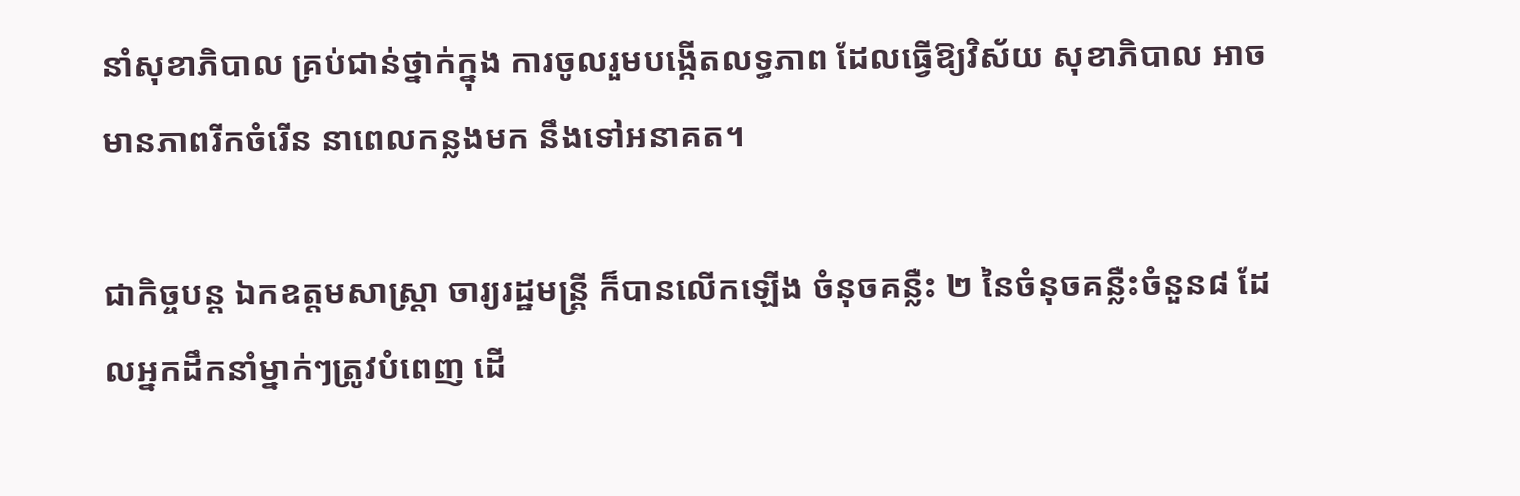នាំសុខាភិបាល គ្រប់ជាន់ថ្នាក់ក្នុង ការចូលរួមបង្កើតលទ្ធភាព ដែលធ្វើឱ្យវិស័យ សុខាភិបាល អាចមានភាពរីកចំរើន នាពេលកន្លងមក នឹងទៅអនាគត។

ជាកិច្ចបន្ត ឯកឧត្តមសាស្ត្រា ចារ្យរដ្ឋមន្ត្រី ក៏បានលើកឡើង ចំនុចគន្លឺះ ២ នៃចំនុចគន្លឺះចំនួន៨ ដែលអ្នកដឹកនាំម្នាក់ៗត្រូវបំពេញ ដើ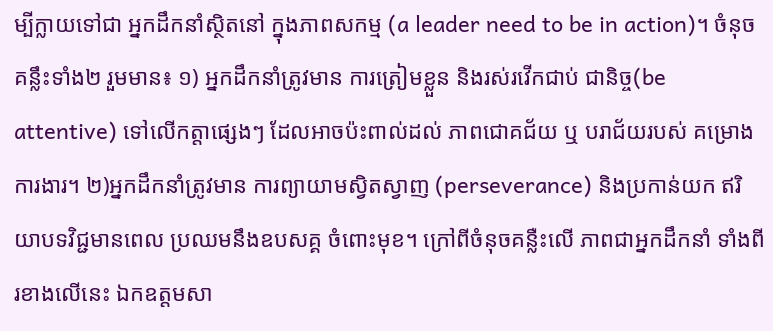ម្បីក្លាយទៅជា អ្នកដឹកនាំស្ថិតនៅ ក្នុងភាពសកម្ម (a leader need to be in action)។ ចំនុចគន្លឹះទាំង២ រួមមាន៖ ១) អ្នកដឹកនាំត្រូវមាន ការត្រៀមខ្លួន និងរស់រវើកជាប់ ជានិច្ច(be attentive) ទៅលើកត្តាផ្សេងៗ ដែលអាចប៉ះពាល់ដល់ ភាពជោគជ័យ ឬ បរាជ័យរបស់ គម្រោងការងារ។ ២)អ្នកដឹកនាំត្រូវមាន ការព្យាយាមស្វិតស្វាញ (perseverance) និងប្រកាន់យក ឥរិយាបទវិជ្ជមានពេល ប្រឈមនឹងឧបសគ្គ ចំពោះមុខ។ ក្រៅពីចំនុចគន្លឺះលើ ភាពជាអ្នកដឹកនាំ ទាំងពីរខាងលើនេះ ឯកឧត្តមសា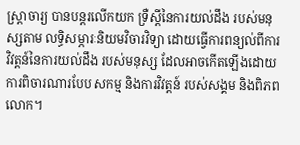ស្រ្តាចារ្យ បានបន្តរលើកយក ទ្រឺស្តីនៃការយល់ដឹង របស់មនុស្សតាម លទ្ធិសម្ភារៈនិយមវិចារវិទ្យា ដោយធ្វើការពន្យល់ពីការ វិវត្តន៍នៃការយល់ដឹង របស់មនុស្ស ដែលអាចកើតឡើងដោយ ការពិចារណារបែប សកម្ម និងការវិវត្តន៍ របស់សង្គម និងពិភពលោក។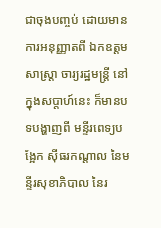ជាចុងបញ្ចប់ ដោយមាន ការអនុញ្ញាតពី ឯកឧត្តមសាស្រ្តា ចារ្យរដ្ឋមន្ត្រី នៅក្នុងសប្តាហ៍នេះ ក៏មានបទបង្ហាញពី មន្ទីរពេទ្យបង្អែក ស៊ីធរកណ្តាល នៃមន្ទីរសុខាភិបាល នៃរ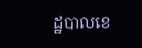ដ្ឋបាលខេ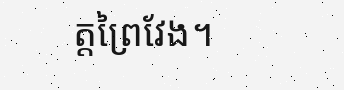ត្តព្រៃវែង។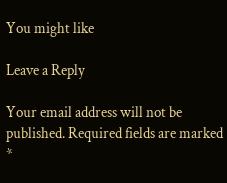You might like

Leave a Reply

Your email address will not be published. Required fields are marked *